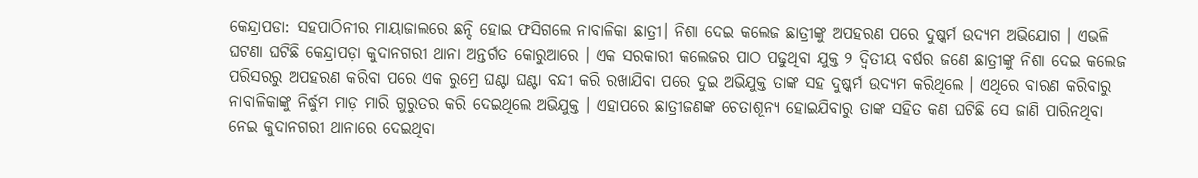କେନ୍ଦ୍ରାପଡା: ସହପାଠିନୀର ମାୟାଜାଲରେ ଛନ୍ଦି ହୋଇ ଫସିଗଲେ ନାବାଳିକା ଛାତ୍ରୀ। ନିଶା ଦେଇ କଲେଜ ଛାତ୍ରୀଙ୍କୁ ଅପହରଣ ପରେ ଦୁଷ୍କର୍ମ ଉଦ୍ୟମ ଅଭିଯୋଗ । ଏଭଳି ଘଟଣା ଘଟିଛି କେନ୍ଦ୍ରାପଡ଼ା କୁଦାନଗରୀ ଥାନା ଅନ୍ତର୍ଗତ କୋରୁଆରେ । ଏକ ସରକାରୀ କଲେଜର ପାଠ ପଢୁଥିବା ଯୁକ୍ତ ୨ ଦ୍ୱିତୀୟ ବର୍ଷର ଜଣେ ଛାତ୍ରୀଙ୍କୁ ନିଶା ଦେଇ କଲେଜ ପରିସରରୁ ଅପହରଣ କରିବା ପରେ ଏକ ରୁମ୍ରେ ଘଣ୍ଟା ଘଣ୍ଟା ବନ୍ଦୀ କରି ରଖାଯିବା ପରେ ଦୁଇ ଅଭିଯୁକ୍ତ ତାଙ୍କ ସହ ଦୁଷ୍କର୍ମ ଉଦ୍ୟମ କରିଥିଲେ । ଏଥିରେ ବାରଣ କରିବାରୁ ନାବାଳିକାଙ୍କୁ ନିର୍ଦ୍ଧୁମ ମାଡ଼ ମାରି ଗୁରୁତର କରି ଦେଇଥିଲେ ଅଭିଯୁକ୍ତ । ଏହାପରେ ଛାତ୍ରୀଜଣଙ୍କ ଚେତାଶୂନ୍ୟ ହୋଇଯିବାରୁ ତାଙ୍କ ସହିତ କଣ ଘଟିଛି ସେ ଜାଣି ପାରିନଥିବା ନେଇ କୁଦାନଗରୀ ଥାନାରେ ଦେଇଥିବା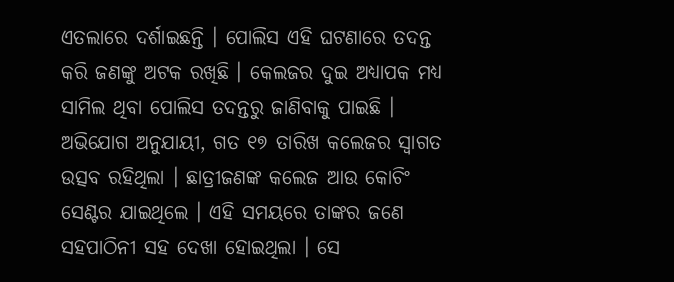ଏତଲାରେ ଦର୍ଶାଇଛନ୍ତି । ପୋଲିସ ଏହି ଘଟଣାରେ ତଦନ୍ତ କରି ଜଣଙ୍କୁ ଅଟକ ରଖିଛି । କେଲଜର ଦୁଇ ଅଧ୍ୟାପକ ମଧ୍ୟ ସାମିଲ ଥିବା ପୋଲିସ ତଦନ୍ତରୁ ଜାଣିବାକୁ ପାଇଛି ।
ଅଭିଯୋଗ ଅନୁଯାୟୀ, ଗତ ୧୭ ତାରିଖ କଲେଜର ସ୍ଵାଗତ ଉତ୍ସବ ରହିଥିଲା । ଛାତ୍ରୀଜଣଙ୍କ କଲେଜ ଆଉ କୋଚିଂ ସେଣ୍ଟର ଯାଇଥିଲେ । ଏହି ସମୟରେ ତାଙ୍କର ଜଣେ ସହପାଠିନୀ ସହ ଦେଖା ହୋଇଥିଲା । ସେ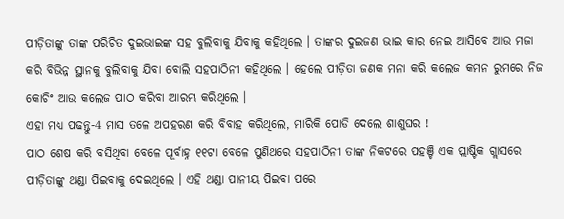ପୀଡ଼ିତାଙ୍କୁ ତାଙ୍କ ପରିଚିତ ଦୁଇଭାଇଙ୍କ ସହ ବୁଲିବାକୁ ଯିବାକୁ କହିଥିଲେ । ତାଙ୍କର ଦୁଇଜଣ ଭାଇ କାର ନେଇ ଆସିବେ ଆଉ ମଜା କରି ବିଭିନ୍ନ ସ୍ଥାନକୁ ବୁଲିବାକୁ ଯିବା ବୋଲି ସହପାଠିନୀ କହିଥିଲେ । ହେଲେ ପୀଡ଼ିତା ଜଣକ ମନା କରି କଲେଜ କମନ ରୁମରେ ନିଜ କୋଚିଂ ଆଉ କଲେଜ ପାଠ କରିବା ଆରମ୍ଭ କରିଥିଲେ ।
ଏହା ମଧ୍ୟ ପଢନ୍ତୁ-4 ମାସ ତଳେ ଅପହରଣ କରି ବିବାହ କରିଥିଲେ, ମାରିକି ପୋଡି ଦେଲେ ଶାଶୁଘର !
ପାଠ ଶେଷ କରି ବସିଥିବା ବେଳେ ପୂର୍ବାହ୍ନ ୧୧ଟା ବେଳେ ପୁଣିଥରେ ସହପାଠିନୀ ତାଙ୍କ ନିକଟରେ ପହଞ୍ଚି ଏକ ପ୍ଲାଷ୍ଟିକ ଗ୍ଲାସରେ ପୀଡ଼ିତାଙ୍କୁ ଥଣ୍ଡା ପିଇବାକୁ ଦେଇଥିଲେ । ଏହି ଥଣ୍ଡା ପାନୀୟ ପିଇବା ପରେ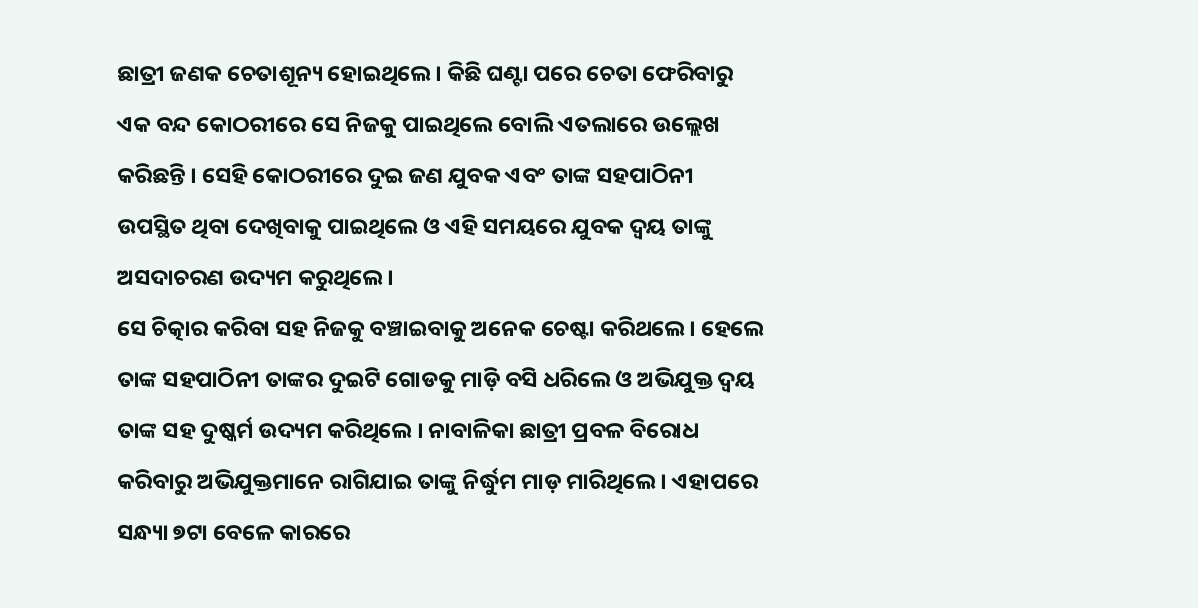ଛାତ୍ରୀ ଜଣକ ଚେତାଶୂନ୍ୟ ହୋଇଥିଲେ । କିଛି ଘଣ୍ଟା ପରେ ଚେତା ଫେରିବାରୁ ଏକ ବନ୍ଦ କୋଠରୀରେ ସେ ନିଜକୁ ପାଇଥିଲେ ବୋଲି ଏତଲାରେ ଉଲ୍ଲେଖ କରିଛନ୍ତି । ସେହି କୋଠରୀରେ ଦୁଇ ଜଣ ଯୁବକ ଏବଂ ତାଙ୍କ ସହପାଠିନୀ ଉପସ୍ଥିତ ଥିବା ଦେଖିବାକୁ ପାଇଥିଲେ ଓ ଏହି ସମୟରେ ଯୁବକ ଦ୍ୱୟ ତାଙ୍କୁ ଅସଦାଚରଣ ଉଦ୍ୟମ କରୁଥିଲେ।
ସେ ଚିତ୍କାର କରିବା ସହ ନିଜକୁ ବଞ୍ଚାଇବାକୁ ଅନେକ ଚେଷ୍ଟା କରିଥଲେ । ହେଲେ ତାଙ୍କ ସହପାଠିନୀ ତାଙ୍କର ଦୁଇଟି ଗୋଡକୁ ମାଡ଼ି ବସି ଧରିଲେ ଓ ଅଭିଯୁକ୍ତ ଦ୍ବୟ ତାଙ୍କ ସହ ଦୁଷ୍କର୍ମ ଉଦ୍ୟମ କରିଥିଲେ । ନାବାଳିକା ଛାତ୍ରୀ ପ୍ରବଳ ବିରୋଧ କରିବାରୁ ଅଭିଯୁକ୍ତମାନେ ରାଗିଯାଇ ତାଙ୍କୁ ନିର୍ଦ୍ଧୁମ ମାଡ଼ ମାରିଥିଲେ । ଏହାପରେ ସନ୍ଧ୍ୟା ୭ଟା ବେଳେ କାରରେ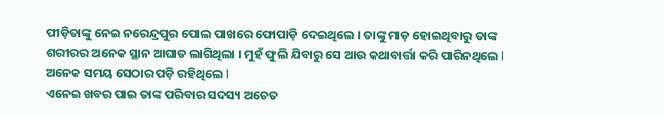ପୀଡ଼ିତାଙ୍କୁ ନେଇ ନରେନ୍ଦ୍ରପୁର ପୋଲ ପାଖରେ ଫୋପାଡ଼ି ଦେଇଥିଲେ । ତାଙ୍କୁ ମାଡ଼ ହୋଇଥିବାରୁ ତାଙ୍କ ଶରୀରର ଅନେକ ସ୍ଥାନ ଆଘାତ ଲାଗିଥିଲା । ମୁହଁ ଫୁଲି ଯିବାରୁ ସେ ଆଉ କଥାବାର୍ତ୍ତା କରି ପାରିନଥିଲେ l ଅନେକ ସମୟ ସେଠାର ପଡ଼ି ରହିଥିଲେ l
ଏନେଇ ଖବର ପାଇ ତାଙ୍କ ପରିବାର ସଦସ୍ୟ ଅଚେତ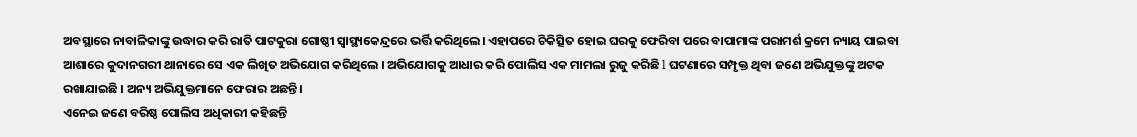ଅବସ୍ଥାରେ ନାବାଳିକାଙ୍କୁ ଉଦ୍ଧାର କରି ରାତି ପାଟକୁରା ଗୋଷ୍ଠୀ ସ୍ଵାସ୍ଥ୍ୟକେନ୍ଦ୍ରରେ ଭର୍ତ୍ତି କରିଥିଲେ। ଏହାପରେ ଚିକିତ୍ସିତ ହୋଇ ଘରକୁ ଫେରିବା ପରେ ବାପାମାଙ୍କ ପରାମର୍ଶ କ୍ରମେ ନ୍ୟାୟ ପାଇବା ଆଶାରେ କୁଦାନଗରୀ ଥାନାରେ ସେ ଏକ ଲିଖିତ ଅଭିଯୋଗ କରିଥିଲେ । ଅଭିଯୋଗକୁ ଆଧାର କରି ପୋଲିସ ଏକ ମାମଲା ରୁଜୁ କରିଛି l ଘଟଣାରେ ସମ୍ପୃକ୍ତ ଥିବା ଜଣେ ଅଭିଯୁକ୍ତଙ୍କୁ ଅଟକ ରଖାଯାଇଛି । ଅନ୍ୟ ଅଭିଯୁକ୍ତମାନେ ଫେରାର ଅଛନ୍ତି।
ଏନେଇ ଜଣେ ବରିଷ୍ଠ ପୋଲିସ ଅଧିକାରୀ କହିଛନ୍ତି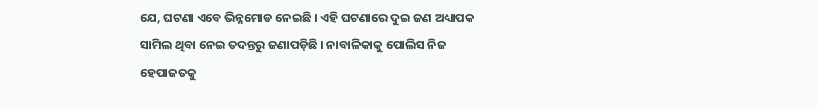ଯେ, ଘଟଣା ଏବେ ଭିନ୍ନମୋଡ ନେଇଛି । ଏହି ଘଟଣାରେ ଦୁଇ ଜଣ ଅଧ୍ୟାପକ ସାମିଲ ଥିବା ନେଇ ତଦନ୍ତରୁ ଜଣାପଡ଼ିଛି । ନାବାଳିକାକୁ ପୋଲିସ ନିଜ ହେପାଜତକୁ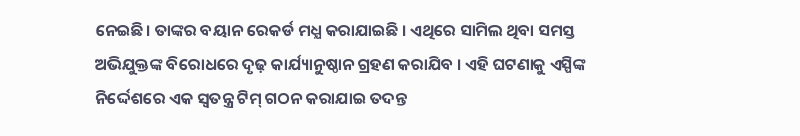ନେଇଛି। ତାଙ୍କର ବୟାନ ରେକର୍ଡ ମଧ୍ଯ କରାଯାଇଛି । ଏଥିରେ ସାମିଲ ଥିବା ସମସ୍ତ ଅଭିଯୁକ୍ତଙ୍କ ବିରୋଧରେ ଦୃଢ଼ କାର୍ଯ୍ୟାନୁଷ୍ଠାନ ଗ୍ରହଣ କରାଯିବ । ଏହି ଘଟଣାକୁ ଏସ୍ପିଙ୍କ ନିର୍ଦ୍ଦେଶରେ ଏକ ସ୍ଵତନ୍ତ୍ର ଟିମ୍ ଗଠନ କରାଯାଇ ତଦନ୍ତ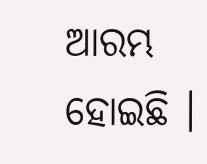ଆରମ୍ଭ ହୋଇଛି ।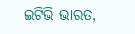ଇଟିଭି ଭାରତ,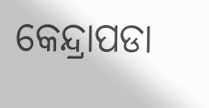କେନ୍ଦ୍ରାପଡା